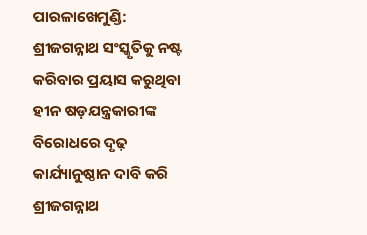ପାରଳାଖେମୁଣ୍ଡି: ଶ୍ରୀଜଗନ୍ନାଥ ସଂସ୍କୃତିକୁ ନଷ୍ଟ କରିବାର ପ୍ରୟାସ କରୁଥିବା ହୀନ ଷଡ଼ଯନ୍ତ୍ରକାରୀଙ୍କ ବିରୋଧରେ ଦୃଢ଼ କାର୍ଯ୍ୟାନୁଷ୍ଠାନ ଦାବି କରି ଶ୍ରୀଜଗନ୍ନାଥ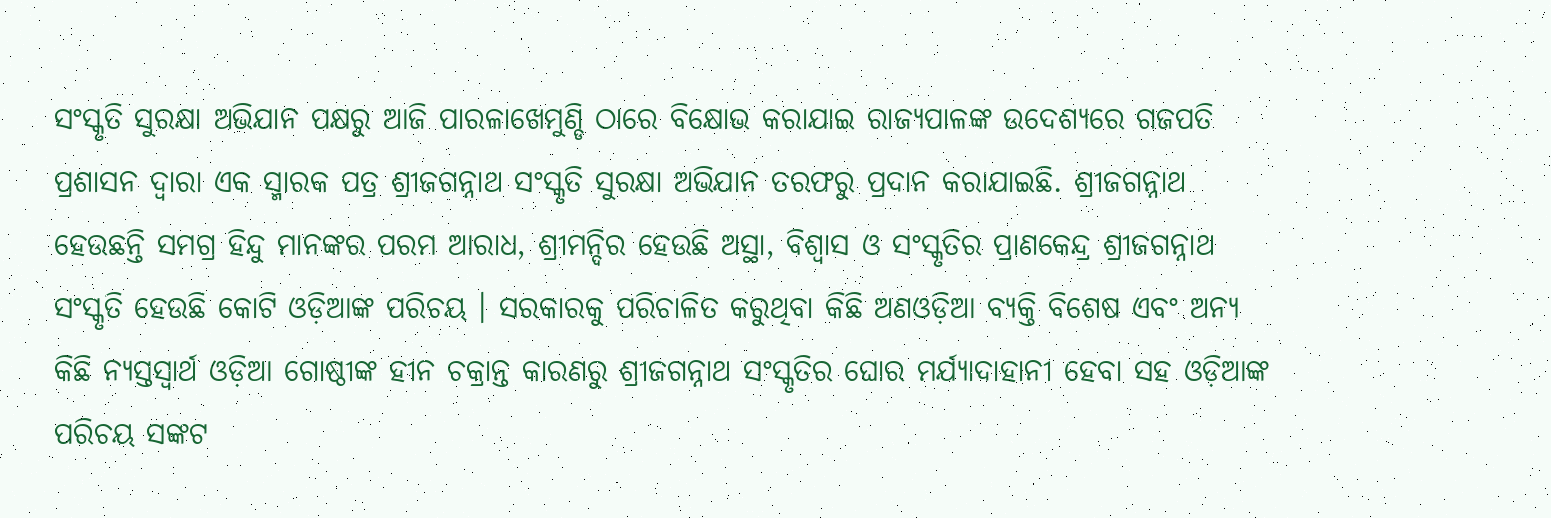ସଂସ୍କୃତି ସୁରକ୍ଷା ଅଭିଯାନ ପକ୍ଷରୁ ଆଜି ପାରଳାଖେମୁଣ୍ଡି ଠାରେ ବିକ୍ଷୋଭ କରାଯାଇ ରାଜ୍ୟପାଳଙ୍କ ଉଦେଶ୍ୟରେ ଗଜପତି ପ୍ରଶାସନ ଦ୍ୱାରା ଏକ ସ୍ମାରକ ପତ୍ର ଶ୍ରୀଜଗନ୍ନାଥ ସଂସ୍କୃତି ସୁରକ୍ଷା ଅଭିଯାନ ତରଫରୁ ପ୍ରଦାନ କରାଯାଇଛି. ଶ୍ରୀଜଗନ୍ନାଥ ହେଉଛନ୍ତି ସମଗ୍ର ହିନ୍ଦୁ ମାନଙ୍କର ପରମ ଆରାଧ, ଶ୍ରୀମନ୍ଦିର ହେଉଛି ଅସ୍ଥା, ବିଶ୍ୱାସ ଓ ସଂସ୍କୃତିର ପ୍ରାଣକେନ୍ଦ୍ର ଶ୍ରୀଜଗନ୍ନାଥ ସଂସ୍କୃତି ହେଉଛି କୋଟି ଓଡ଼ିଆଙ୍କ ପରିଚୟ । ସରକାରକୁ ପରିଚାଳିତ କରୁଥିବା କିଛି ଅଣଓଡ଼ିଆ ବ୍ୟକ୍ତି ବିଶେଷ ଏବଂ ଅନ୍ୟ କିଛି ନ୍ୟସ୍ତସ୍ୱାର୍ଥ ଓଡ଼ିଆ ଗୋଷ୍ଠୀଙ୍କ ହୀନ ଚକ୍ରାନ୍ତ କାରଣରୁ ଶ୍ରୀଜଗନ୍ନାଥ ସଂସ୍କୃତିର ଘୋର ମର୍ଯ୍ୟାଦାହାନୀ ହେବା ସହ ଓଡ଼ିଆଙ୍କ ପରିଚୟ ସଙ୍କଟ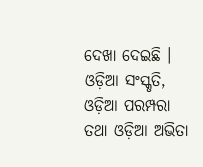ଦେଖା ଦେଇଛି । ଓଡ଼ିଆ ସଂସ୍କୃତି, ଓଡ଼ିଆ ପରମ୍ପରା ତଥା ଓଡ଼ିଆ ଅଭିତା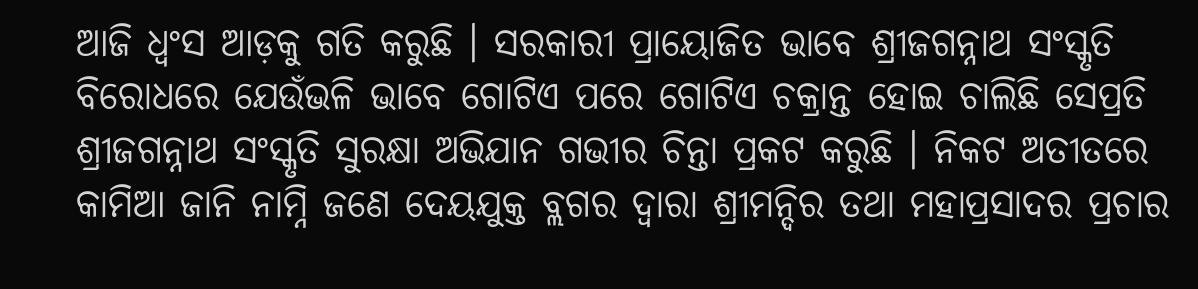ଆଜି ଧ୍ୱଂସ ଆଡ଼କୁ ଗତି କରୁଛି । ସରକାରୀ ପ୍ରାୟୋଜିତ ଭାବେ ଶ୍ରୀଜଗନ୍ନାଥ ସଂସ୍କୃତି ବିରୋଧରେ ଯେଉଁଭଳି ଭାବେ ଗୋଟିଏ ପରେ ଗୋଟିଏ ଚକ୍ରାନ୍ତ ହୋଇ ଚାଲିଛି ସେପ୍ରତି ଶ୍ରୀଜଗନ୍ନାଥ ସଂସ୍କୃତି ସୁରକ୍ଷା ଅଭିଯାନ ଗଭୀର ଚିନ୍ତା ପ୍ରକଟ କରୁଛି । ନିକଟ ଅତୀତରେ କାମିଆ ଜାନି ନାମ୍ନି ଜଣେ ଦେୟଯୁକ୍ତ ବ୍ଲଗର ଦ୍ୱାରା ଶ୍ରୀମନ୍ଦିର ତଥା ମହାପ୍ରସାଦର ପ୍ରଚାର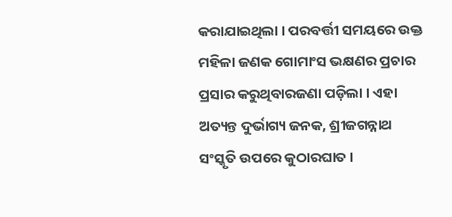କରାଯାଇଥିଲା । ପରବର୍ତ୍ତୀ ସମୟରେ ଉକ୍ତ ମହିଳା ଜଣକ ଗୋମାଂସ ଭକ୍ଷଣର ପ୍ରଚାର ପ୍ରସାର କରୁଥିବାରଜଣା ପଡ଼ିଲା । ଏହା ଅତ୍ୟନ୍ତ ଦୁର୍ଭାଗ୍ୟ ଜନକ, ଶ୍ରୀଜଗନ୍ନାଥ ସଂସ୍କୃତି ଉପରେ କୁଠାରଘାତ ।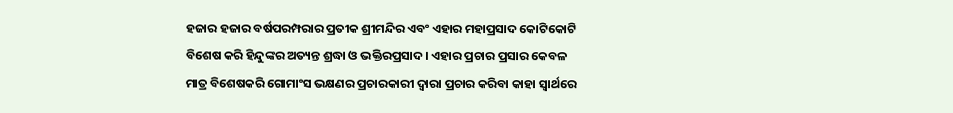ହଜାର ହଜାର ବର୍ଷପରମ୍ପରାର ପ୍ରତୀକ ଶ୍ରୀମନ୍ଦିର ଏବଂ ଏହାର ମହାପ୍ରସାଦ କୋଟିକୋଟି ବିଶେଷ କରି ହିନ୍ଦୁଙ୍କର ଅତ୍ୟନ୍ତ ଶ୍ରଦ୍ଧା ଓ ଭକ୍ତିରପ୍ରସାଦ । ଏହାର ପ୍ରଚାର ପ୍ରସାର କେବଳ ମାତ୍ର ବିଶେଷକରି ଗୋମାଂସ ଭକ୍ଷଣର ପ୍ରଚାରକାରୀ ଦ୍ୱାରା ପ୍ରଚାର କରିବା କାହା ସ୍ୱାର୍ଥରେ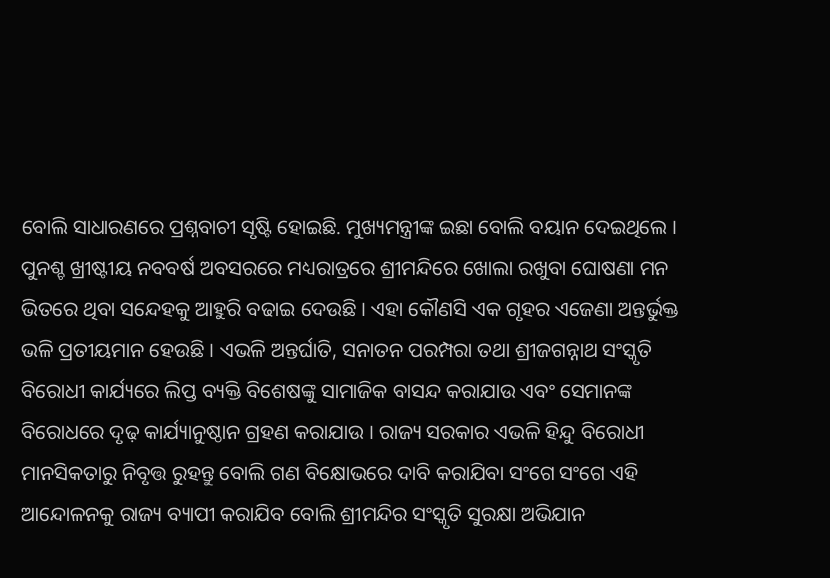ବୋଲି ସାଧାରଣରେ ପ୍ରଶ୍ନବାଚୀ ସୃଷ୍ଟି ହୋଇଛି. ମୁଖ୍ୟମନ୍ତ୍ରୀଙ୍କ ଇଛା ବୋଲି ବୟାନ ଦେଇଥିଲେ । ପୁନଶ୍ଚ ଖ୍ରୀଷ୍ଟୀୟ ନବବର୍ଷ ଅବସରରେ ମଧ୍ୟରାତ୍ରରେ ଶ୍ରୀମନ୍ଦିରେ ଖୋଲା ରଖୁବା ଘୋଷଣା ମନ ଭିତରେ ଥିବା ସନ୍ଦେହକୁ ଆହୁରି ବଢାଇ ଦେଉଛି । ଏହା କୌଣସି ଏକ ଗୃହର ଏଜେଣା ଅନ୍ତର୍ଭୁକ୍ତ ଭଳି ପ୍ରତୀୟମାନ ହେଉଛି । ଏଭଳି ଅନ୍ତର୍ଘାତି, ସନାତନ ପରମ୍ପରା ତଥା ଶ୍ରୀଜଗନ୍ନାଥ ସଂସ୍କୃତି ବିରୋଧୀ କାର୍ଯ୍ୟରେ ଲିପ୍ତ ବ୍ୟକ୍ତି ବିଶେଷଙ୍କୁ ସାମାଜିକ ବାସନ୍ଦ କରାଯାଉ ଏବଂ ସେମାନଙ୍କ ବିରୋଧରେ ଦୃଢ଼ କାର୍ଯ୍ୟାନୁଷ୍ଠାନ ଗ୍ରହଣ କରାଯାଉ । ରାଜ୍ୟ ସରକାର ଏଭଳି ହିନ୍ଦୁ ବିରୋଧୀ ମାନସିକତାରୁ ନିବୃତ୍ତ ରୁହନ୍ତୁ ବୋଲି ଗଣ ବିକ୍ଷୋଭରେ ଦାବି କରାଯିବା ସଂଗେ ସଂଗେ ଏହି ଆନ୍ଦୋଳନକୁ ରାଜ୍ୟ ବ୍ୟାପୀ କରାଯିବ ବୋଲି ଶ୍ରୀମନ୍ଦିର ସଂସ୍କୃତି ସୁରକ୍ଷା ଅଭିଯାନ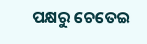ପକ୍ଷରୁ ଚେତେଇ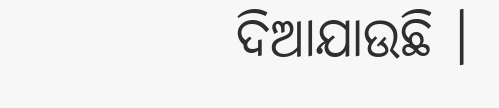ଦିଆଯାଉଛି ।